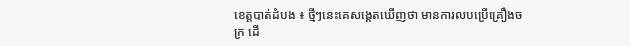ខេត្តបាត់ដំបង ៖ ថ្មីៗនេះគេសង្គេតឃើញថា មានការលបប្រើគ្រឿងចក្រ ដើ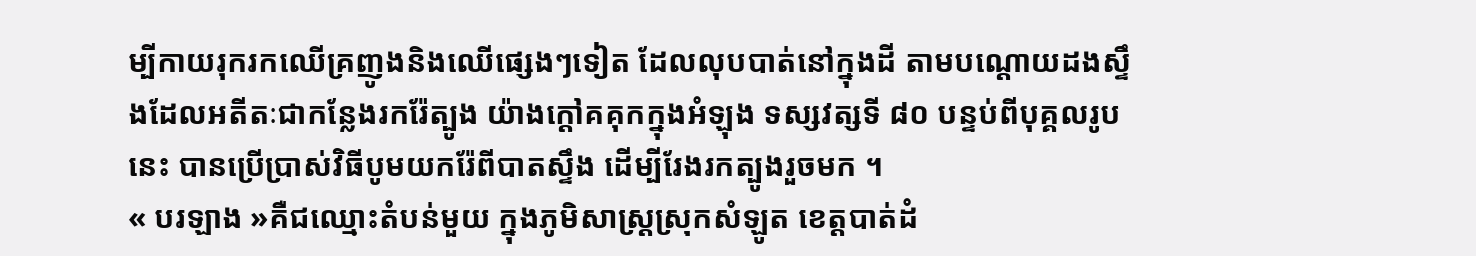ម្បីកាយរុករកឈើគ្រញូងនិងឈើផ្សេងៗទៀត ដែលលុបបាត់នៅក្នុងដី តាមបណ្តោយដងស្ទឹងដែលអតីតៈជាកន្លែងរករ៉ែត្បូង យ៉ាងក្តៅគគុកក្នុងអំឡុង ទស្សវត្សទី ៨០ បន្ទប់ពីបុគ្គលរូបនេះ បានប្រើប្រាស់វិធីបូមយករ៉ែពីបាតស្ទឹង ដើម្បីរែងរកត្បូងរួចមក ។
« បរឡាង »គឺជឈ្មោះតំបន់មួយ ក្នុងភូមិសាស្ត្រស្រុកសំឡូត ខេត្តបាត់ដំ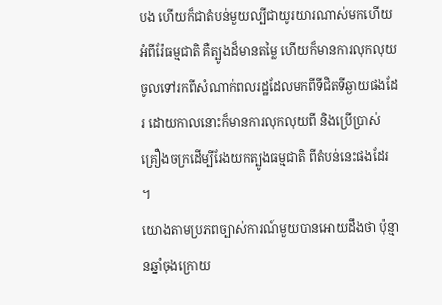បង ហើយក៏ជាតំបន់មួយល្បីជាយូរយារណាស់មកហើយ អំពីរ៉ែធម្មជាតិ គឺត្បូងដ៏មានតម្លៃ ហើយក៏មានការលុកលុយចូលទៅរកពីសំណាក់ពលរដ្ឋដែលមកពីទីជិតទីឆ្ងាយផងដែរ ដោយកាលនោះក៏មានការលុកលុយពី និងប្រើប្រាស់គ្រឿងចក្រដើម្បីរែងយកត្បូងធម្មជាតិ ពីតំបន់នេះផងដែរ ។
យោងតាមប្រភពច្បាស់ការណ៍មួយបានអោយដឹងថា ប៉ុន្មានឆ្នាំចុងក្រោយ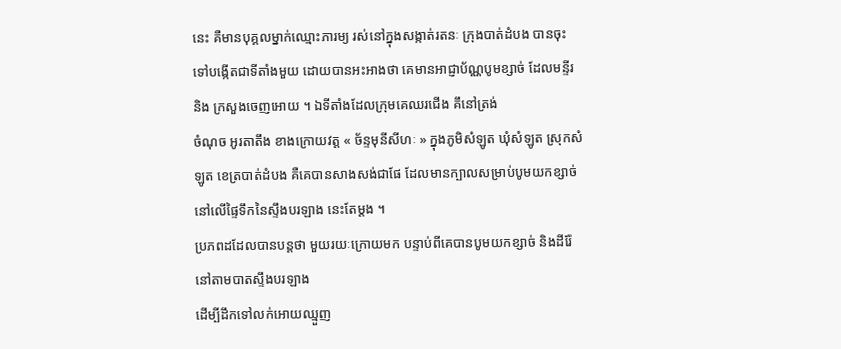នេះ គឺមានបុគ្គលម្នាក់ឈ្មោះភារម្យ រស់នៅក្នុងសង្កាត់រតនៈ ក្រុងបាត់ដំបង បានចុះទៅបង្កើតជាទីតាំងមួយ ដោយបានអះអាងថា គេមានអាជ្ញាប័ណ្ណបូមខ្សាច់ ដែលមន្ទីរ និង ក្រសួងចេញអោយ ។ ឯទីតាំងដែលក្រុមគេឈរជើង គឹនៅត្រង់
ចំណុច អូរតាតឹង ខាងក្រោយវត្ត « ច័ន្ទមុនីសីហៈ » ក្នុងភូមិសំឡូត ឃុំសំឡូត ស្រុកសំឡូត ខេត្របាត់ដំបង គឺគេបានសាងសង់ជាផែ ដែលមានក្បាលសម្រាប់បូមយកខ្សាច់ នៅលើផ្ទៃទឹកនៃស្ទឹងបរឡាង នេះតែម្តង ។
ប្រភពដដែលបានបន្តថា មួយរយៈក្រោយមក បន្ទាប់ពីគេបានបូមយកខ្សាច់ និងដីរ៉ែនៅតាមបាតស្ទឹងបរឡាង
ដើម្បីដឹកទៅលក់អោយឈ្មួញ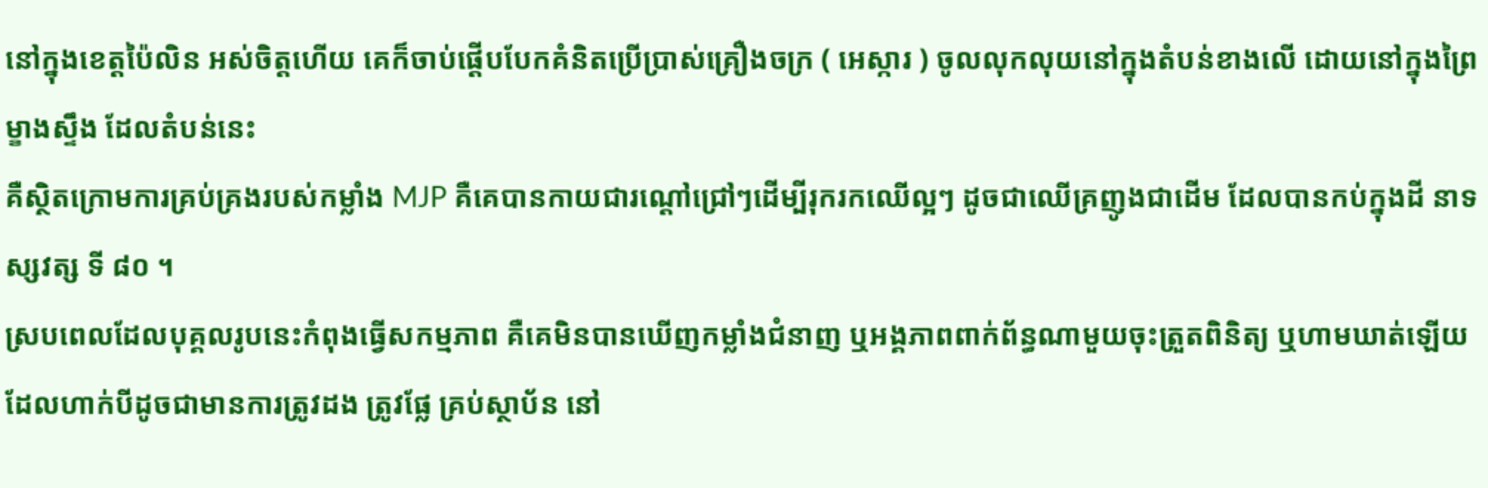នៅក្នុងខេត្តប៉ៃលិន អស់ចិត្តហើយ គេក៏ចាប់ផ្តើបបែកគំនិតប្រើប្រាស់គ្រឿងចក្រ ( អេស្ការ ) ចូលលុកលុយនៅក្នុងតំបន់ខាងលើ ដោយនៅក្នុងព្រៃម្ខាងស្ទឹង ដែលតំបន់នេះ
គឺស្ថិតក្រោមការគ្រប់គ្រងរបស់កម្លាំង MJP គឺគេបានកាយជារណ្តៅជ្រៅៗដើម្បីរុករកឈើល្អៗ ដូចជាឈើគ្រញូងជាដើម ដែលបានកប់ក្នុងដី នាទស្សវត្ស ទី ៨០ ។
ស្របពេលដែលបុគ្គលរូបនេះកំពុងធ្វើសកម្មភាព គឺគេមិនបានឃើញកម្លាំងជំនាញ ឬអង្គភាពពាក់ព័ន្ធណាមួយចុះត្រួតពិនិត្យ ឬហាមឃាត់ឡើយ ដែលហាក់បីដូចជាមានការត្រូវដង ត្រូវផ្លែ គ្រប់ស្ថាប័ន នៅ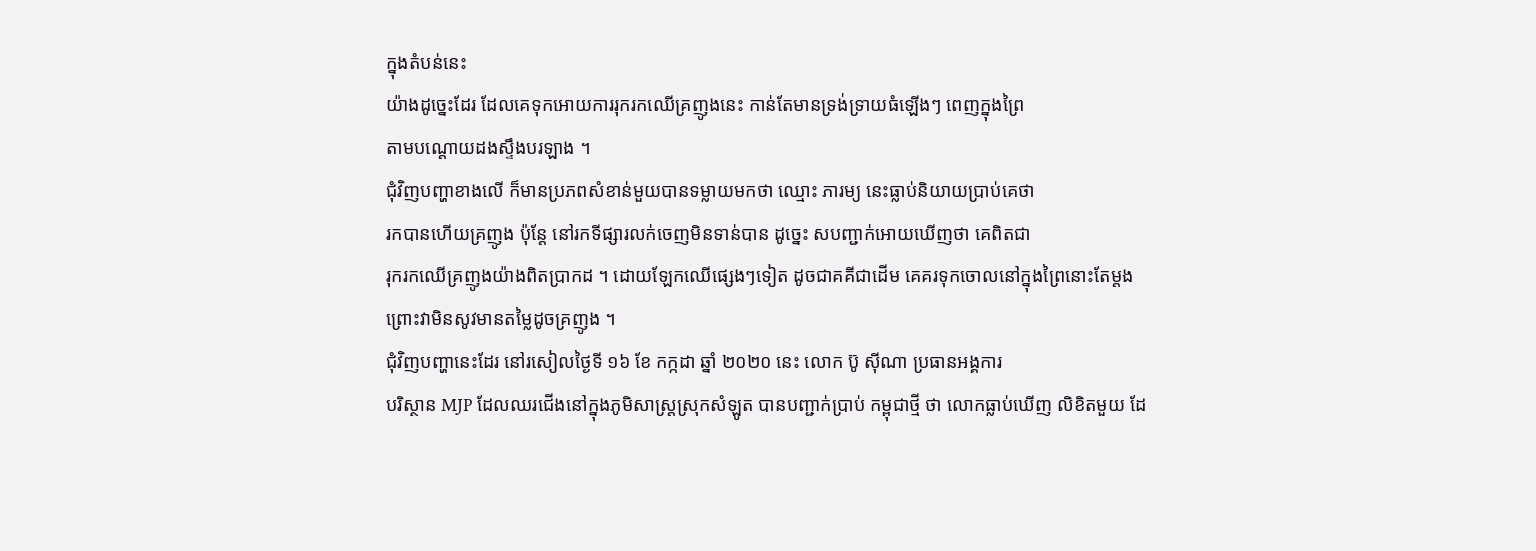ក្នុងតំបន់នេះ
យ៉ាងដូច្នេះដែរ ដែលគេទុកអោយការរុករកឈើគ្រញូងនេះ កាន់តែមានទ្រង់ទ្រាយធំឡើងៗ ពេញក្នុងព្រៃ
តាមបណ្តោយដងស្ទឹងបរឡាង ។
ជុំវិញបញ្ហាខាងលើ ក៏មានប្រភពសំខាន់មួយបានទម្លាយមកថា ឈ្មោះ ភារម្យ នេះធ្លាប់និយាយប្រាប់គេថា
រកបានហើយគ្រញូង ប៉ុន្តែ នៅរកទីផ្សារលក់ចេញមិនទាន់បាន ដូច្នេះ សបញ្ជាក់អោយឃើញថា គេពិតជា
រុករកឈើគ្រញូងយ៉ាងពិតប្រាកដ ។ ដោយឡែកឈើផ្សេងៗទៀត ដូចជាគគីជាដើម គេគរទុកចោលនៅក្នុងព្រៃនោះតែម្តង ព្រោះវាមិនសូវមានតម្លៃដូចគ្រញូង ។
ជុំវិញបញ្ហានេះដែរ នៅរសៀលថ្ងៃទី ១៦ ខែ កក្កដា ឆ្នាំ ២០២០ នេះ លោក ប៊ូ សុីណា ប្រធានអង្គការ
បរិស្ថាន MJP ដែលឈរជើងនៅក្នុងភូមិសាស្ត្រស្រុកសំឡូត បានបញ្ជាក់ប្រាប់ កម្ពុជាថ្មី ថា លោកធ្លាប់ឃើញ លិខិតមួយ ដែ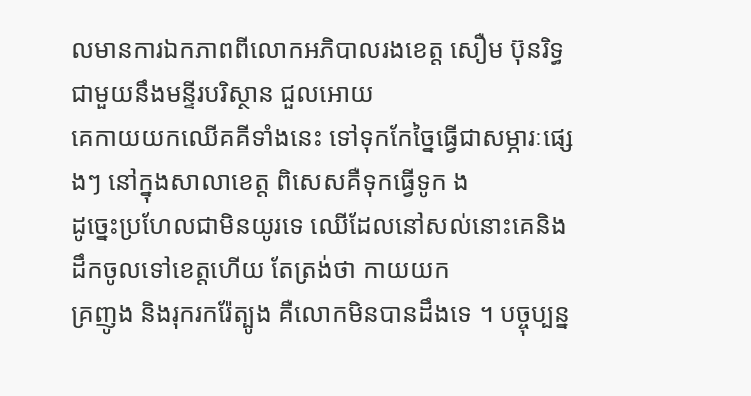លមានការឯកភាពពីលោកអភិបាលរងខេត្ត សឿម ប៊ុនរិទ្ធ ជាមួយនឹងមន្ទីរបរិស្ថាន ជួលអោយ
គេកាយយកឈើគគីទាំងនេះ ទៅទុកកែច្នៃធ្វើជាសម្ភារៈផ្សេងៗ នៅក្នុងសាលាខេត្ត ពិសេសគឺទុកធ្វើទូក ង
ដូច្នេះប្រហែលជាមិនយូរទេ ឈើដែលនៅសល់នោះគេនិងដឹកចូលទៅខេត្តហើយ តែត្រង់ថា កាយយក
គ្រញូង និងរុករករ៉ែត្បូង គឺលោកមិនបានដឹងទេ ។ បច្ចុប្បន្ន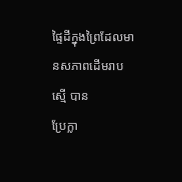ផ្ទៃដីក្នុងព្រៃដែលមានសភាពដើមរាបស្មើ បាន
ប្រែក្លា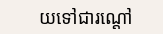យទៅជារណ្តៅ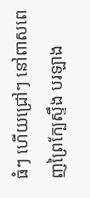ធំៗ ហើយជ្រៅៗ នៅពាសពេញព្រៃក្បែស្ទឹង បរឡាង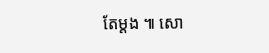តែម្តង ៕ សោ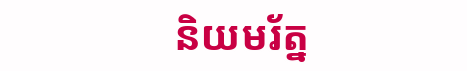និយមរ័ត្ន